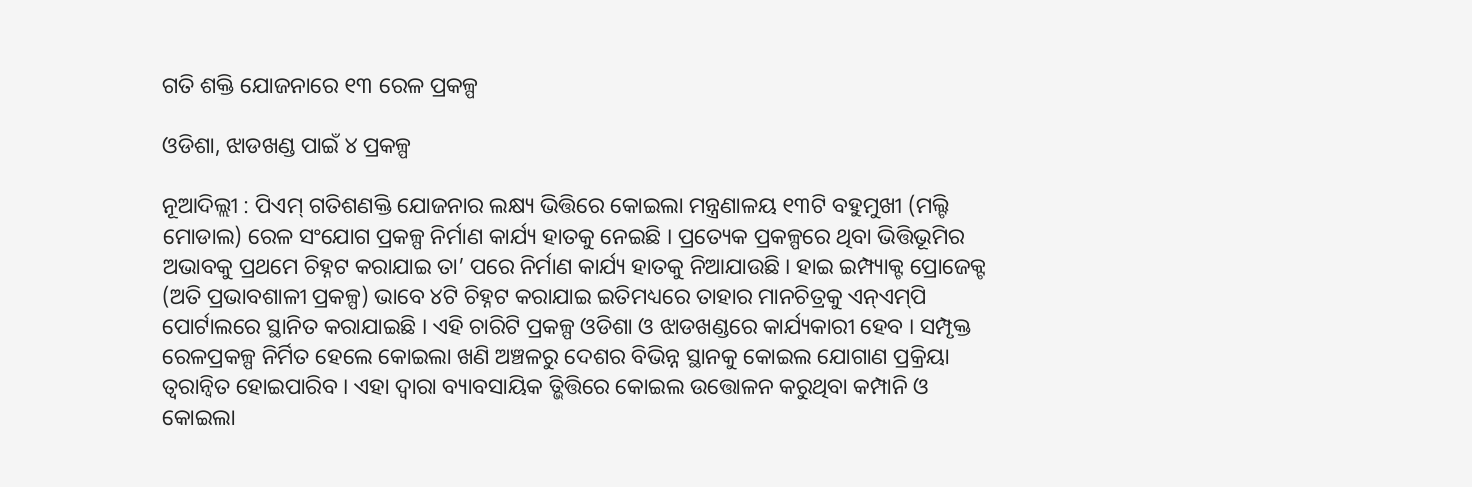ଗତି ଶକ୍ତି ଯୋଜନାରେ ୧୩ ରେଳ ପ୍ରକଳ୍ପ

ଓଡିଶା, ଝାଡଖଣ୍ଡ ପାଇଁ ୪ ପ୍ରକଳ୍ପ

ନୂଆଦିଲ୍ଲୀ : ପିଏମ୍ ଗତିଶଣକ୍ତି ଯୋଜନାର ଲକ୍ଷ୍ୟ ଭିତ୍ତିରେ କୋଇଲା ମନ୍ତ୍ରଣାଳୟ ୧୩ଟି ବହୁମୁଖୀ (ମଲ୍ଟି ମୋଡାଲ) ରେଳ ସଂଯୋଗ ପ୍ରକଳ୍ପ ନିର୍ମାଣ କାର୍ଯ୍ୟ ହାତକୁ ନେଇଛି । ପ୍ରତ୍ୟେକ ପ୍ରକଳ୍ପରେ ଥିବା ଭିତ୍ତିଭୂମିର ଅଭାବକୁ ପ୍ରଥମେ ଚିହ୍ନଟ କରାଯାଇ ତା’ ପରେ ନିର୍ମାଣ କାର୍ଯ୍ୟ ହାତକୁ ନିଆଯାଉଛି । ହାଇ ଇମ୍ପ୍ୟାକ୍ଟ ପ୍ରୋଜେକ୍ଟ (ଅତି ପ୍ରଭାବଶାଳୀ ପ୍ରକଳ୍ପ) ଭାବେ ୪ଟି ଚିହ୍ନଟ କରାଯାଇ ଇତିମଧ୍ୟରେ ତାହାର ମାନଚିତ୍ରକୁ ଏନ୍‌ଏମ୍‌ପି ପୋର୍ଟାଲରେ ସ୍ଥାନିତ କରାଯାଇଛି । ଏହି ଚାରିଟି ପ୍ରକଳ୍ପ ଓଡିଶା ଓ ଝାଡଖଣ୍ଡରେ କାର୍ଯ୍ୟକାରୀ ହେବ । ସମ୍ପୃକ୍ତ ରେଳପ୍ରକଳ୍ପ ନିର୍ମିତ ହେଲେ କୋଇଲା ଖଣି ଅଞ୍ଚଳରୁ ଦେଶର ବିଭିନ୍ନ ସ୍ଥାନକୁ କୋଇଲ ଯୋଗାଣ ପ୍ରକ୍ରିୟା ତ୍ୱରାନ୍ୱିତ ହୋଇପାରିବ । ଏହା ଦ୍ୱାରା ବ୍ୟାବସାୟିକ ତ୍ଭିତ୍ତିରେ କୋଇଲ ଉତ୍ତୋଳନ କରୁଥିବା କମ୍ପାନି ଓ କୋଇଲା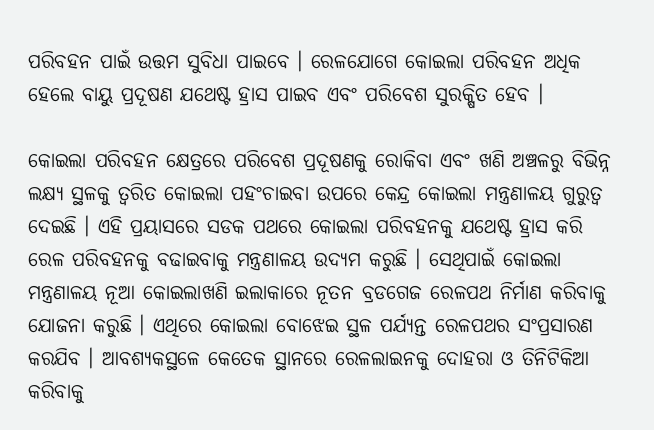ପରିବହନ ପାଇଁ ଉତ୍ତମ ସୁବିଧା ପାଇବେ । ରେଳଯୋଗେ କୋଇଲା ପରିବହନ ଅଧିକ ହେଲେ ବାୟୁ ପ୍ରଦୂଷଣ ଯଥେଷ୍ଟ ହ୍ରାସ ପାଇବ ଏବଂ ପରିବେଶ ସୁରକ୍ଷିତ ହେବ ।

କୋଇଲା ପରିବହନ କ୍ଷେତ୍ରରେ ପରିବେଶ ପ୍ରଦୂଷଣକୁ ରୋକିବା ଏବଂ ଖଣି ଅଞ୍ଚଳରୁ ବିଭିନ୍ନ ଲକ୍ଷ୍ୟ ସ୍ଥଳକୁ ତ୍ୱରିତ କୋଇଲା ପହଂଚାଇବା ଉପରେ କେନ୍ଦ୍ର କୋଇଲା ମନ୍ତ୍ରଣାଳୟ ଗୁରୁତ୍ୱ ଦେଇଛି । ଏହି ପ୍ରୟାସରେ ସଡକ ପଥରେ କୋଇଲା ପରିବହନକୁ ଯଥେଷ୍ଟ ହ୍ରାସ କରି ରେଳ ପରିବହନକୁ ବଢାଇବାକୁ ମନ୍ତ୍ରଣାଳୟ ଉଦ୍ୟମ କରୁଛି । ସେଥିପାଇଁ କୋଇଲା ମନ୍ତ୍ରଣାଳୟ ନୂଆ କୋଇଲାଖଣି ଇଲାକାରେ ନୂତନ ବ୍ରଡଗେଜ ରେଳପଥ ନିର୍ମାଣ କରିବାକୁ ଯୋଜନା କରୁଛି । ଏଥିରେ କୋଇଲା ବୋଝେଇ ସ୍ଥଳ ପର୍ଯ୍ୟନ୍ତ ରେଳପଥର ସଂପ୍ରସାରଣ କରଯିବ । ଆବଶ୍ୟକସ୍ଥଳେ କେତେକ ସ୍ଥାନରେ ରେଳଲାଇନକୁ ଦୋହରା ଓ ତିନିଟିକିଆ କରିବାକୁ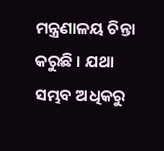ମନ୍ତ୍ରଣାଳୟ ଚିନ୍ତା କରୁଛି । ଯଥା ସମ୍ଭବ ଅଧିକରୁ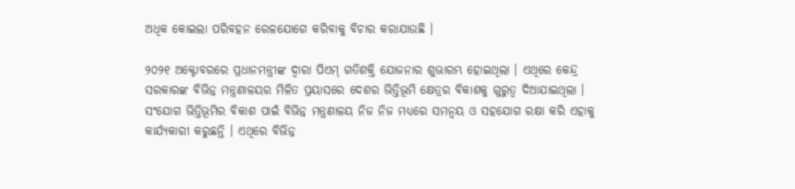ଅଧିକ କୋଇଲା ପରିବହନ ରେଳଯୋଗେ କରିବାକୁ ବିଚାର କରାଯାଉଛି ।

୨୦୨୧ ଅକ୍ଟୋବରରେ ପ୍ରଧାନମନ୍ତ୍ରୀଙ୍କ ଦ୍ୱାରା ପିଏମ୍ ଗତିଶକ୍ତି ଯୋଜନାର ଶୁଭାରମ୍ଭ ହୋଇଥିଲା । ଏଥିରେ କେନ୍ଦ୍ର ସରକାରଙ୍କ ବିଭିନ୍ନ ମନ୍ତ୍ରଣାଳୟର ମିଳିତ ପ୍ରୟାସରେ ଦେଶର ଭିତ୍ତିଭୂମି କ୍ଷେତ୍ରର ବିକାଶକୁ ଗୁରୁତ୍ୱ ଦିଆଯାଇଥିଲା । ସଂଯୋଗ ଭିତ୍ତିଭୂମିର ବିକାଶ ପାଇଁ ବିଭିନ୍ନ ମନ୍ତ୍ରଣାଳୟ ନିଜ ନିଜ ମଧ୍ୟରେ ସମନ୍ୱୟ ଓ ସହଯୋଗ ରକ୍ଷା କରି ଏହାକୁ କାର୍ଯ୍ୟକାରୀ କରୁଛନ୍ତି । ଏଥିରେ ବିଭିନ୍ନ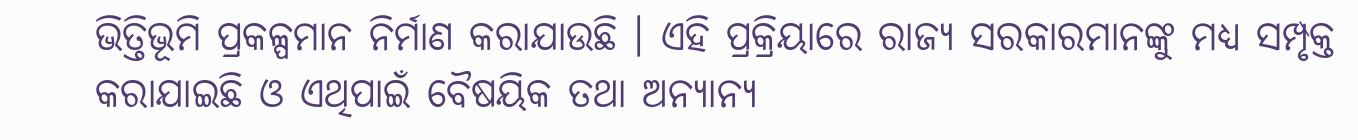ଭିତ୍ତିଭୂମି ପ୍ରକଳ୍ପମାନ ନିର୍ମାଣ କରାଯାଉଛି । ଏହି ପ୍ରକ୍ରିୟାରେ ରାଜ୍ୟ ସରକାରମାନଙ୍କୁ ମଧ୍ୟ ସମ୍ପୃକ୍ତ କରାଯାଇଛି ଓ ଏଥିପାଇଁ ବୈଷୟିକ ତଥା ଅନ୍ୟାନ୍ୟ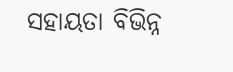ସହାୟତା ବିଭିନ୍ନ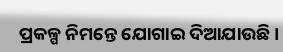ପ୍ରକଳ୍ପ ନିମନ୍ତେ ଯୋଗାଇ ଦିଆଯାଉଛି ।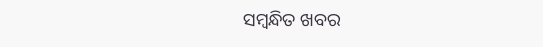ସମ୍ବନ୍ଧିତ ଖବର